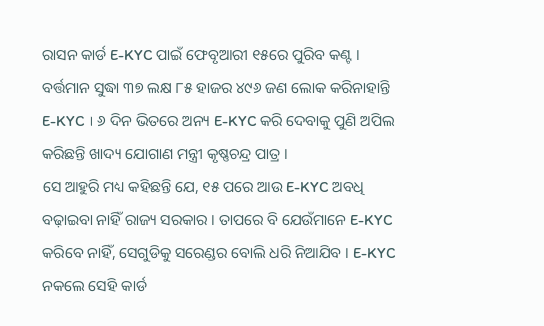ରାସନ କାର୍ଡ E-KYC ପାଇଁ ଫେବୃଆରୀ ୧୫ରେ ପୁରିବ କଣ୍ଟ । ବର୍ତ୍ତମାନ ସୁଦ୍ଧା ୩୭ ଲକ୍ଷ ୮୫ ହାଜର ୪୯୬ ଜଣ ଲୋକ କରିନାହାନ୍ତି E-KYC । ୬ ଦିନ ଭିତରେ ଅନ୍ୟ E-KYC କରି ଦେବାକୁ ପୁଣି ଅପିଲ କରିଛନ୍ତି ଖାଦ୍ୟ ଯୋଗାଣ ମନ୍ତ୍ରୀ କୃଷ୍ଣଚନ୍ଦ୍ର ପାତ୍ର ।
ସେ ଆହୁରି ମଧ୍ୟ କହିଛନ୍ତି ଯେ, ୧୫ ପରେ ଆଉ E-KYC ଅବଧି ବଢ଼ାଇବା ନାହିଁ ରାଜ୍ୟ ସରକାର । ତାପରେ ବି ଯେଉଁମାନେ E-KYC କରିବେ ନାହିଁ, ସେଗୁଡିକୁ ସରେଣ୍ଡର ବୋଲି ଧରି ନିଆଯିବ । E-KYC ନକଲେ ସେହି କାର୍ଡ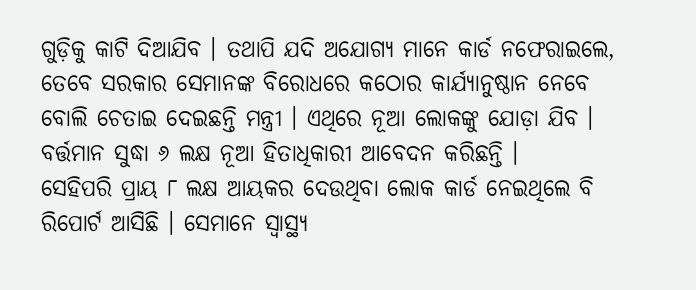ଗୁଡ଼ିକୁ କାଟି ଦିଆଯିବ । ତଥାପି ଯଦି ଅଯୋଗ୍ୟ ମାନେ କାର୍ଡ ନଫେରାଇଲେ, ତେବେ ସରକାର ସେମାନଙ୍କ ବିରୋଧରେ କଠୋର କାର୍ଯ୍ୟାନୁଷ୍ଠାନ ନେବେ ବୋଲି ଚେତାଇ ଦେଇଛନ୍ତି ମନ୍ତ୍ରୀ । ଏଥିରେ ନୂଆ ଲୋକଙ୍କୁ ଯୋଡ଼ା ଯିବ । ବର୍ତ୍ତମାନ ସୁଦ୍ଧା ୬ ଲକ୍ଷ ନୂଆ ହିତାଧିକାରୀ ଆବେଦନ କରିଛନ୍ତି ।
ସେହିପରି ପ୍ରାୟ ୮ ଲକ୍ଷ ଆୟକର ଦେଉଥିବା ଲୋକ କାର୍ଡ ନେଇଥିଲେ ବି ରିପୋର୍ଟ ଆସିଛି । ସେମାନେ ସ୍ବାସ୍ଥ୍ୟ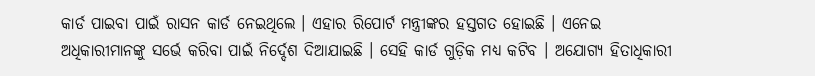କାର୍ଡ ପାଇବା ପାଇଁ ରାସନ କାର୍ଡ ନେଇଥିଲେ । ଏହାର ରିପୋର୍ଟ ମନ୍ତ୍ରୀଙ୍କର ହସ୍ତଗତ ହୋଇଛି । ଏନେଇ ଅଧିକାରୀମାନଙ୍କୁ ସର୍ଭେ କରିବା ପାଇଁ ନିର୍ଦ୍ଦେଶ ଦିଆଯାଇଛି । ସେହି କାର୍ଡ ଗୁଡ଼ିକ ମଧ୍ୟ କଟିବ । ଅଯୋଗ୍ୟ ହିତାଧିକାରୀ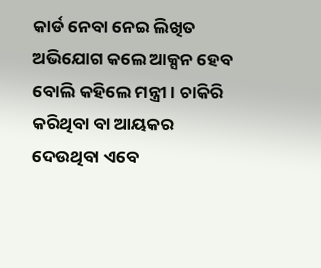କାର୍ଡ ନେବା ନେଇ ଲିଖିତ ଅଭିଯୋଗ କଲେ ଆକ୍ସନ ହେବ ବୋଲି କହିଲେ ମନ୍ତ୍ରୀ । ଚାକିରି କରିଥିବା ବା ଆୟକର ଦେଉଥିବା ଏବେ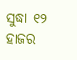ସୁଦ୍ଧା ୧୨ ହାଜର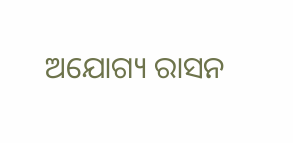ଅଯୋଗ୍ୟ ରାସନ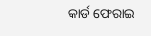କାର୍ଡ ଫେରାଇ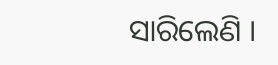ସାରିଲେଣି ।